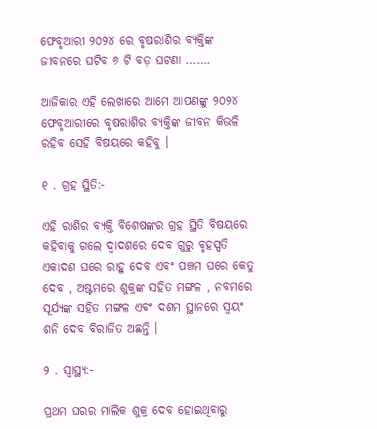ଫେବୃଆରୀ ୨୦୨୪ ରେ ବୃଷରାଶିର ବ୍ୟକ୍ତିଙ୍କ ଜୀବନରେ ଘଟିବ ୬ ଟି ବଡ଼ ଘଟଣା …….

ଆଜିକାର ଏହି ଲେଖାରେ ଆମେ ଆପଣଙ୍କୁ ୨୦୨୪ ଫେବୃଆରୀରେ ବୃଷରାଶିର ବ୍ୟକ୍ତିଙ୍କ ଜୀବନ କିଭଳି ରହିବ ସେହି ବିଷୟରେ କହିବୁ ।

୧ . ଗ୍ରହ ସ୍ଥିତି:-

ଏହି ରାଶିର ବ୍ୟକ୍ତି ବିଶେଷଙ୍କର ଗ୍ରହ ସ୍ଥିତି ବିଷୟରେ କହିବାକୁ ଗଲେ ଦ୍ୱାଦଶରେ ଦେବ ଗୁରୁ ବୃହସ୍ପତି ଏକାଦଶ ଘରେ ରାହୁ ଦେବ ଏବଂ ପଞ୍ଚମ ଘରେ କେତୁ ଦେବ , ଅଷ୍ଟମରେ ଶୁକ୍ରଙ୍କ ସହିତ ମଙ୍ଗଳ , ନବମରେ ସୂର୍ଯ୍ୟଙ୍କ ସହିତ ମଙ୍ଗଳ ଏବଂ ଦଶମ ସ୍ଥାନରେ ସ୍ୱୟଂ ଶନି ଦେବ ବିରାଜିତ ଅଛନ୍ତି ।

୨ . ସ୍ୱାସ୍ଥ୍ୟ:-

ପ୍ରଥମ ଘରର ମାଲିକ ଶୁକ୍ର ଦେବ ହୋଇଥିବାରୁ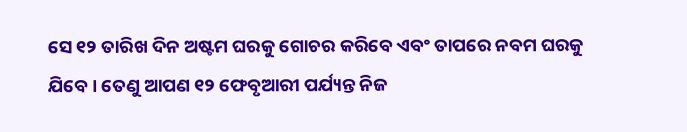ସେ ୧୨ ତାରିଖ ଦିନ ଅଷ୍ଟମ ଘରକୁ ଗୋଚର କରିବେ ଏବଂ ତାପରେ ନବମ ଘରକୁ ଯିବେ । ତେଣୁ ଆପଣ ୧୨ ଫେବୃଆରୀ ପର୍ଯ୍ୟନ୍ତ ନିଜ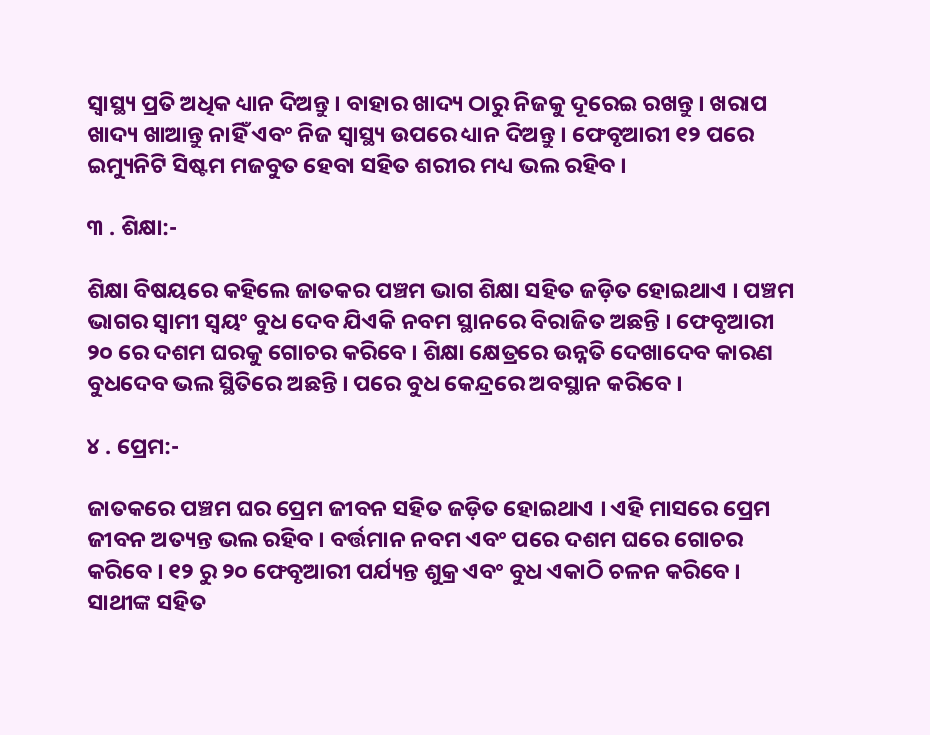ସ୍ୱାସ୍ଥ୍ୟ ପ୍ରତି ଅଧିକ ଧ୍ୟାନ ଦିଅନ୍ତୁ । ବାହାର ଖାଦ୍ୟ ଠାରୁ ନିଜକୁ ଦୂରେଇ ରଖନ୍ତୁ । ଖରାପ ଖାଦ୍ୟ ଖାଆନ୍ତୁ ନାହିଁ ଏବଂ ନିଜ ସ୍ୱାସ୍ଥ୍ୟ ଉପରେ ଧ୍ୟାନ ଦିଅନ୍ତୁ । ଫେବୃଆରୀ ୧୨ ପରେ ଇମ୍ୟୁନିଟି ସିଷ୍ଟମ ମଜବୁତ ହେବା ସହିତ ଶରୀର ମଧ୍ୟ ଭଲ ରହିବ ।

୩ . ଶିକ୍ଷା:-

ଶିକ୍ଷା ବିଷୟରେ କହିଲେ ଜାତକର ପଞ୍ଚମ ଭାଗ ଶିକ୍ଷା ସହିତ ଜଡ଼ିତ ହୋଇଥାଏ । ପଞ୍ଚମ ଭାଗର ସ୍ୱାମୀ ସ୍ୱୟଂ ବୁଧ ଦେବ ଯିଏକି ନବମ ସ୍ଥାନରେ ବିରାଜିତ ଅଛନ୍ତି । ଫେବୃଆରୀ ୨୦ ରେ ଦଶମ ଘରକୁ ଗୋଚର କରିବେ । ଶିକ୍ଷା କ୍ଷେତ୍ରରେ ଉନ୍ନତି ଦେଖାଦେବ କାରଣ ବୁଧଦେବ ଭଲ ସ୍ଥିତିରେ ଅଛନ୍ତି । ପରେ ବୁଧ କେନ୍ଦ୍ରରେ ଅବସ୍ଥାନ କରିବେ ।

୪ . ପ୍ରେମ:-

ଜାତକରେ ପଞ୍ଚମ ଘର ପ୍ରେମ ଜୀବନ ସହିତ ଜଡ଼ିତ ହୋଇଥାଏ । ଏହି ମାସରେ ପ୍ରେମ ଜୀବନ ଅତ୍ୟନ୍ତ ଭଲ ରହିବ । ବର୍ତ୍ତମାନ ନବମ ଏବଂ ପରେ ଦଶମ ଘରେ ଗୋଚର କରିବେ । ୧୨ ରୁ ୨୦ ଫେବୃଆରୀ ପର୍ଯ୍ୟନ୍ତ ଶୁକ୍ର ଏବଂ ବୁଧ ଏକାଠି ଚଳନ କରିବେ । ସାଥୀଙ୍କ ସହିତ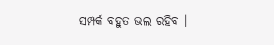ସମ୍ପର୍କ ବହୁତ ଭଲ ରହିବ ।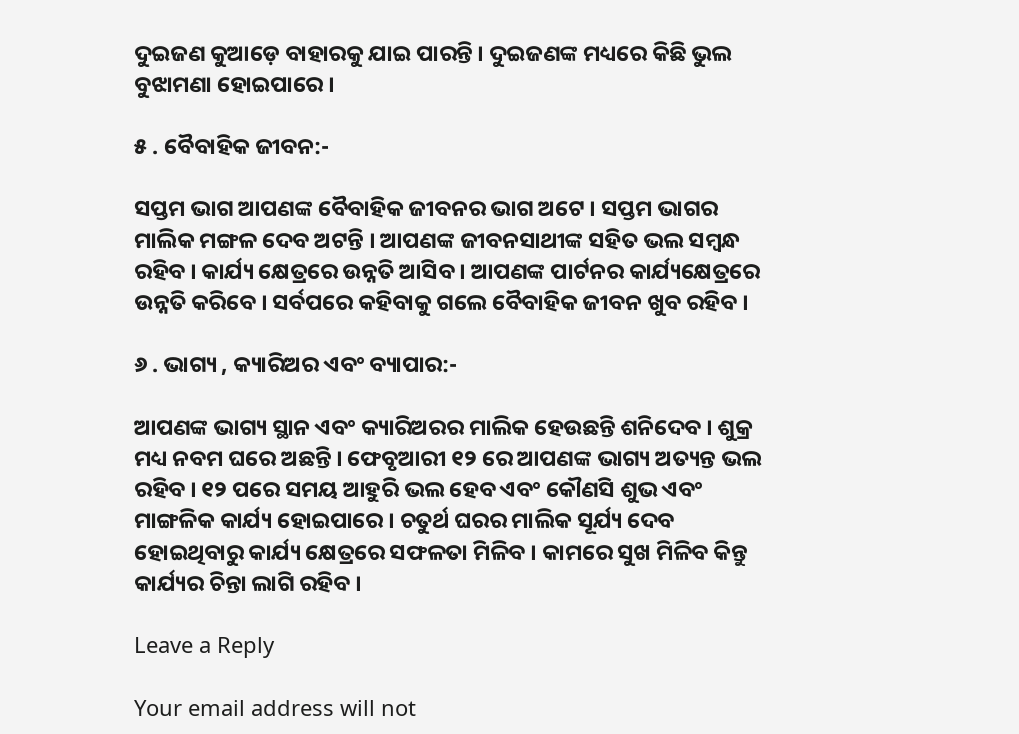ଦୁଇଜଣ କୁଆଡ଼େ ବାହାରକୁ ଯାଇ ପାରନ୍ତି । ଦୁଇଜଣଙ୍କ ମଧ୍ୟରେ କିଛି ଭୁଲ ବୁଝାମଣା ହୋଇପାରେ ।

୫ . ବୈବାହିକ ଜୀବନ:-

ସପ୍ତମ ଭାଗ ଆପଣଙ୍କ ବୈବାହିକ ଜୀବନର ଭାଗ ଅଟେ । ସପ୍ତମ ଭାଗର ମାଲିକ ମଙ୍ଗଳ ଦେବ ଅଟନ୍ତି । ଆପଣଙ୍କ ଜୀବନସାଥୀଙ୍କ ସହିତ ଭଲ ସମ୍ବନ୍ଧ ରହିବ । କାର୍ଯ୍ୟ କ୍ଷେତ୍ରରେ ଉନ୍ନତି ଆସିବ । ଆପଣଙ୍କ ପାର୍ଟନର କାର୍ଯ୍ୟକ୍ଷେତ୍ରରେ ଉନ୍ନତି କରିବେ । ସର୍ବପରେ କହିବାକୁ ଗଲେ ବୈବାହିକ ଜୀବନ ଖୁବ ରହିବ ।

୬ . ଭାଗ୍ୟ , କ୍ୟାରିଅର ଏବଂ ବ୍ୟାପାର:-

ଆପଣଙ୍କ ଭାଗ୍ୟ ସ୍ଥାନ ଏବଂ କ୍ୟାରିଅରର ମାଲିକ ହେଉଛନ୍ତି ଶନିଦେବ । ଶୁକ୍ର ମଧ୍ୟ ନବମ ଘରେ ଅଛନ୍ତି । ଫେବୃଆରୀ ୧୨ ରେ ଆପଣଙ୍କ ଭାଗ୍ୟ ଅତ୍ୟନ୍ତ ଭଲ ରହିବ । ୧୨ ପରେ ସମୟ ଆହୁରି ଭଲ ହେବ ଏବଂ କୌଣସି ଶୁଭ ଏବଂ ମାଙ୍ଗଳିକ କାର୍ଯ୍ୟ ହୋଇପାରେ । ଚତୁର୍ଥ ଘରର ମାଲିକ ସୂର୍ଯ୍ୟ ଦେବ ହୋଇଥିବାରୁ କାର୍ଯ୍ୟ କ୍ଷେତ୍ରରେ ସଫଳତା ମିଳିବ । କାମରେ ସୁଖ ମିଳିବ କିନ୍ତୁ କାର୍ଯ୍ୟର ଚିନ୍ତା ଲାଗି ରହିବ ।

Leave a Reply

Your email address will not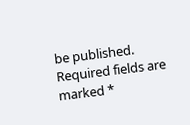be published. Required fields are marked *